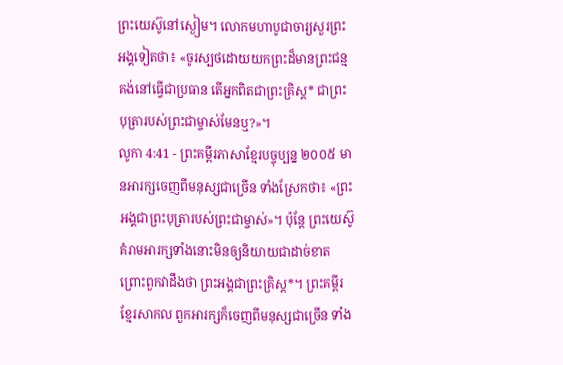ព្រះយេស៊ូនៅស្ងៀម។ លោកមហាបូជាចារ្យសួរព្រះអង្គទៀតថា៖ «ចូរស្បថដោយយកព្រះដ៏មានព្រះជន្មគង់នៅធ្វើជាប្រធាន តើអ្នកពិតជាព្រះគ្រិស្ត* ជាព្រះបុត្រារបស់ព្រះជាម្ចាស់មែនឬ?»។
លូកា 4:41 - ព្រះគម្ពីរភាសាខ្មែរបច្ចុប្បន្ន ២០០៥ មានអារក្សចេញពីមនុស្សជាច្រើន ទាំងស្រែកថា៖ «ព្រះអង្គជាព្រះបុត្រារបស់ព្រះជាម្ចាស់»។ ប៉ុន្តែ ព្រះយេស៊ូគំរាមអារក្សទាំងនោះមិនឲ្យនិយាយជាដាច់ខាត ព្រោះពួកវាដឹងថា ព្រះអង្គជាព្រះគ្រិស្ត*។ ព្រះគម្ពីរខ្មែរសាកល ពួកអារក្សក៏ចេញពីមនុស្សជាច្រើន ទាំង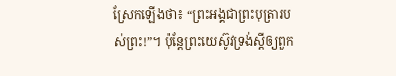ស្រែកឡើងថា៖ “ព្រះអង្គជាព្រះបុត្រារបស់ព្រះ!”។ ប៉ុន្តែព្រះយេស៊ូវទ្រង់ស្ដីឲ្យពួក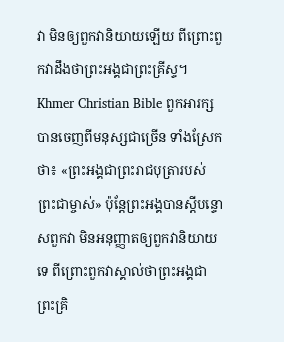វា មិនឲ្យពួកវានិយាយឡើយ ពីព្រោះពួកវាដឹងថាព្រះអង្គជាព្រះគ្រីស្ទ។ Khmer Christian Bible ពួកអារក្សបានចេញពីមនុស្សជាច្រើន ទាំងស្រែកថា៖ «ព្រះអង្គជាព្រះរាជបុត្រារបស់ព្រះជាម្ចាស់» ប៉ុន្ដែព្រះអង្គបានស្ដីបន្ទោសពួកវា មិនអនុញ្ញាតឲ្យពួកវានិយាយទេ ពីព្រោះពួកវាស្គាល់ថាព្រះអង្គជាព្រះគ្រិ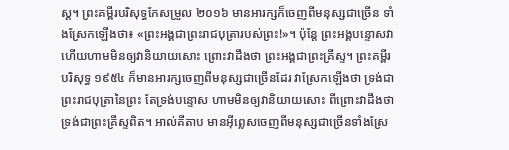ស្ដ។ ព្រះគម្ពីរបរិសុទ្ធកែសម្រួល ២០១៦ មានអារក្សក៏ចេញពីមនុស្សជាច្រើន ទាំងស្រែកឡើងថា៖ «ព្រះអង្គជាព្រះរាជបុត្រារបស់ព្រះ!»។ ប៉ុន្តែ ព្រះអង្គបន្ទោសវា ហើយហាមមិនឲ្យវានិយាយសោះ ព្រោះវាដឹងថា ព្រះអង្គជាព្រះគ្រីស្ទ។ ព្រះគម្ពីរបរិសុទ្ធ ១៩៥៤ ក៏មានអារក្សចេញពីមនុស្សជាច្រើនដែរ វាស្រែកឡើងថា ទ្រង់ជាព្រះរាជបុត្រានៃព្រះ តែទ្រង់បន្ទោស ហាមមិនឲ្យវានិយាយសោះ ពីព្រោះវាដឹងថា ទ្រង់ជាព្រះគ្រីស្ទពិត។ អាល់គីតាប មានអ៊ីព្លេសចេញពីមនុស្សជាច្រើនទាំងស្រែ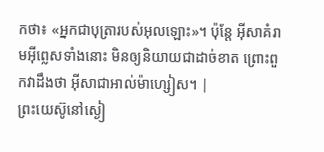កថា៖ «អ្នកជាបុត្រារបស់អុលឡោះ»។ ប៉ុន្តែ អ៊ីសាគំរាមអ៊ីព្លេសទាំងនោះ មិនឲ្យនិយាយជាដាច់ខាត ព្រោះពួកវាដឹងថា អ៊ីសាជាអាល់ម៉ាហ្សៀស។ |
ព្រះយេស៊ូនៅស្ងៀ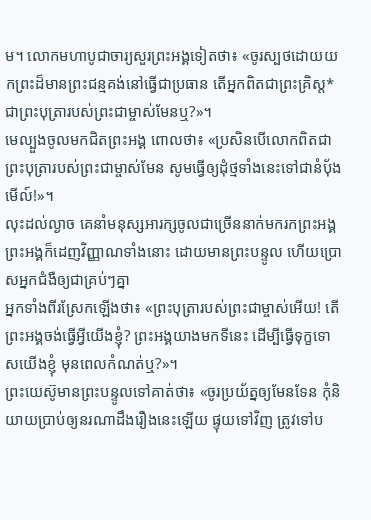ម។ លោកមហាបូជាចារ្យសួរព្រះអង្គទៀតថា៖ «ចូរស្បថដោយយកព្រះដ៏មានព្រះជន្មគង់នៅធ្វើជាប្រធាន តើអ្នកពិតជាព្រះគ្រិស្ត* ជាព្រះបុត្រារបស់ព្រះជាម្ចាស់មែនឬ?»។
មេល្បួងចូលមកជិតព្រះអង្គ ពោលថា៖ «ប្រសិនបើលោកពិតជាព្រះបុត្រារបស់ព្រះជាម្ចាស់មែន សូមធ្វើឲ្យដុំថ្មទាំងនេះទៅជានំប៉័ងមើល៍!»។
លុះដល់ល្ងាច គេនាំមនុស្សអារក្សចូលជាច្រើននាក់មករកព្រះអង្គ ព្រះអង្គក៏ដេញវិញ្ញាណទាំងនោះ ដោយមានព្រះបន្ទូល ហើយប្រោសអ្នកជំងឺឲ្យជាគ្រប់ៗគ្នា
អ្នកទាំងពីរស្រែកឡើងថា៖ «ព្រះបុត្រារបស់ព្រះជាម្ចាស់អើយ! តើព្រះអង្គចង់ធ្វើអ្វីយើងខ្ញុំ? ព្រះអង្គយាងមកទីនេះ ដើម្បីធ្វើទុក្ខទោសយើងខ្ញុំ មុនពេលកំណត់ឬ?»។
ព្រះយេស៊ូមានព្រះបន្ទូលទៅគាត់ថា៖ «ចូរប្រយ័ត្នឲ្យមែនទែន កុំនិយាយប្រាប់ឲ្យនរណាដឹងរឿងនេះឡើយ ផ្ទុយទៅវិញ ត្រូវទៅប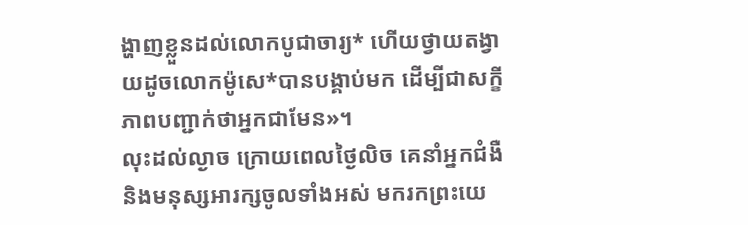ង្ហាញខ្លួនដល់លោកបូជាចារ្យ* ហើយថ្វាយតង្វាយដូចលោកម៉ូសេ*បានបង្គាប់មក ដើម្បីជាសក្ខីភាពបញ្ជាក់ថាអ្នកជាមែន»។
លុះដល់ល្ងាច ក្រោយពេលថ្ងៃលិច គេនាំអ្នកជំងឺ និងមនុស្សអារក្សចូលទាំងអស់ មករកព្រះយេ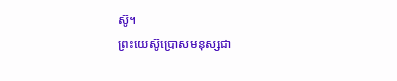ស៊ូ។
ព្រះយេស៊ូប្រោសមនុស្សជា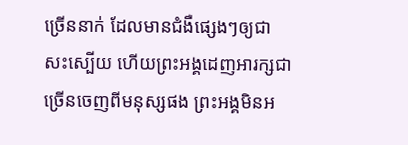ច្រើននាក់ ដែលមានជំងឺផ្សេងៗឲ្យជាសះស្បើយ ហើយព្រះអង្គដេញអារក្សជាច្រើនចេញពីមនុស្សផង ព្រះអង្គមិនអ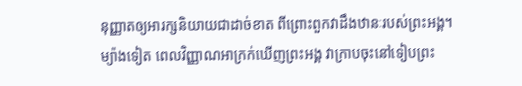នុញ្ញាតឲ្យអារក្សនិយាយជាដាច់ខាត ពីព្រោះពួកវាដឹងឋានៈរបស់ព្រះអង្គ។
ម្យ៉ាងទៀត ពេលវិញ្ញាណអាក្រក់ឃើញព្រះអង្គ វាក្រាបចុះនៅទៀបព្រះ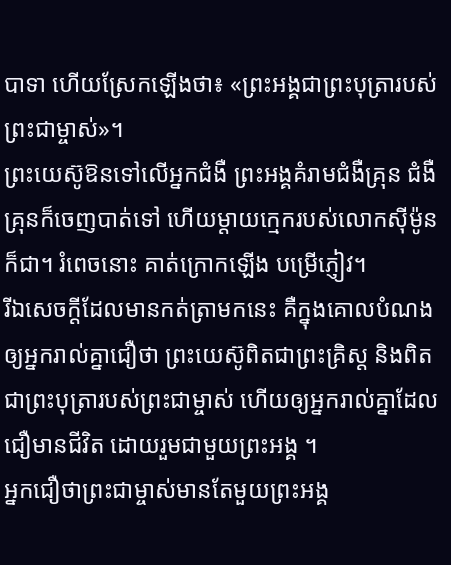បាទា ហើយស្រែកឡើងថា៖ «ព្រះអង្គជាព្រះបុត្រារបស់ព្រះជាម្ចាស់»។
ព្រះយេស៊ូឱនទៅលើអ្នកជំងឺ ព្រះអង្គគំរាមជំងឺគ្រុន ជំងឺគ្រុនក៏ចេញបាត់ទៅ ហើយម្ដាយក្មេករបស់លោកស៊ីម៉ូនក៏ជា។ រំពេចនោះ គាត់ក្រោកឡើង បម្រើភ្ញៀវ។
រីឯសេចក្ដីដែលមានកត់ត្រាមកនេះ គឺក្នុងគោលបំណងឲ្យអ្នករាល់គ្នាជឿថា ព្រះយេស៊ូពិតជាព្រះគ្រិស្ត និងពិតជាព្រះបុត្រារបស់ព្រះជាម្ចាស់ ហើយឲ្យអ្នករាល់គ្នាដែលជឿមានជីវិត ដោយរួមជាមួយព្រះអង្គ ។
អ្នកជឿថាព្រះជាម្ចាស់មានតែមួយព្រះអង្គ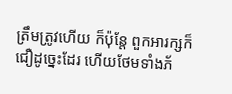ត្រឹមត្រូវហើយ ក៏ប៉ុន្តែ ពួកអារក្សក៏ជឿដូច្នេះដែរ ហើយថែមទាំងភ័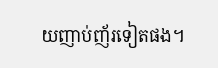យញាប់ញ័រទៀតផង។